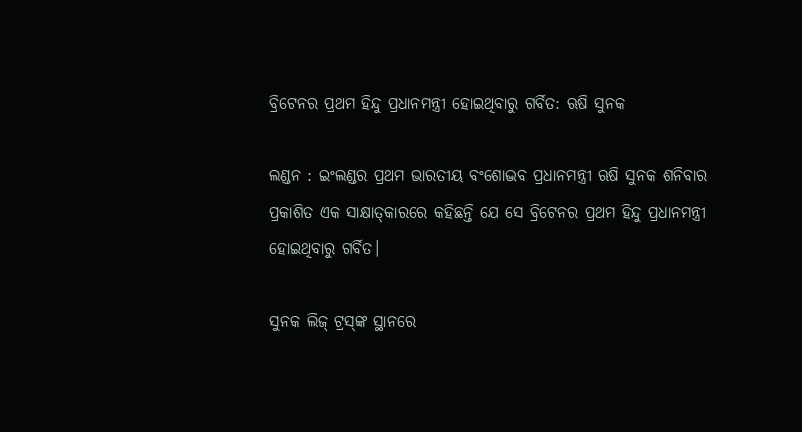ବ୍ରିଟେନର ପ୍ରଥମ ହିନ୍ଦୁ ପ୍ରଧାନମନ୍ତ୍ରୀ ହୋଇଥିବାରୁ ଗର୍ବିତ: ଋଷି ସୁନକ

ଲଣ୍ଡନ : ଇଂଲଣ୍ଡର ପ୍ରଥମ ଭାରତୀୟ ବଂଶୋଦ୍ଭବ ପ୍ରଧାନମନ୍ତ୍ରୀ ଋଷି ସୁନକ ଶନିବାର ପ୍ରକାଶିତ ଏକ ସାକ୍ଷାତ୍‌କାରରେ କହିଛନ୍ତି ଯେ ସେ ବ୍ରିଟେନର ପ୍ରଥମ ହିନ୍ଦୁ ପ୍ରଧାନମନ୍ତ୍ରୀ ହୋଇଥିବାରୁ ଗର୍ବିତ।

ସୁନକ ଲିଜ୍ ଟ୍ରସ୍‌ଙ୍କ ସ୍ଥାନରେ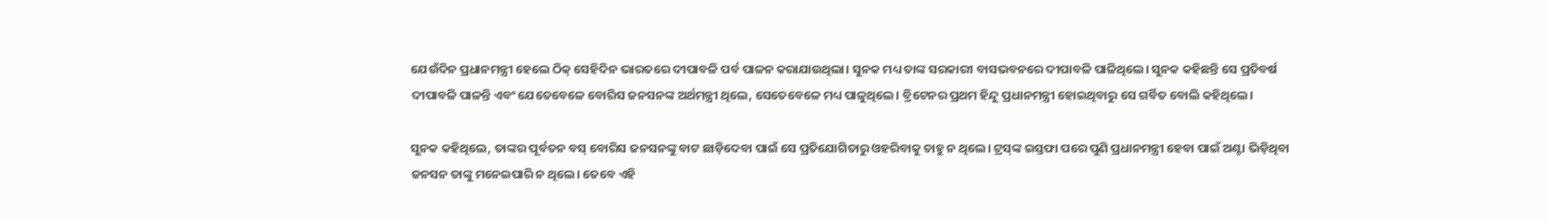ଯେଉଁଦିନ ପ୍ରଧାନମନ୍ତ୍ରୀ ହେଲେ ଠିକ୍ ସେହିଦିନ ଭାରତରେ ଦୀପାବଳି ପର୍ବ ପାଳନ କରାଯାଉଥିଲା। ସୁନକ ମଧ୍ୟ ତାଙ୍କ ସରକାରୀ ବାସଭବନରେ ଦୀପାବଳି ପାଳିଥିଲେ। ସୁନକ କହିଛନ୍ତି ସେ ପ୍ରତିବର୍ଷ ଦୀପାବଳି ପାଳନ୍ତି ଏବଂ ଯେତେବେଳେ ବୋରିସ ଜନସନଙ୍କ ଅର୍ଥମନ୍ତ୍ରୀ ଥିଲେ, ସେତେବେଳେ ମଧ୍ୟ ପାଳୁଥିଲେ। ବ୍ରିଟେନର ପ୍ରଥମ ହିନ୍ଦୁ ପ୍ରଧାନମନ୍ତ୍ରୀ ହୋଇଥିବାରୁ ସେ ଗର୍ବିତ ବୋଲି କହିଥିଲେ।

ସୁନକ କହିଥିଲେ, ତାଙ୍କର ପୂର୍ବତନ ବସ୍ ବୋରିସ ଜନସନଙ୍କୁ ବାଟ ଛାଡ଼ିଦେବା ପାଇଁ ସେ ପ୍ରତିଯୋଗିତାରୁ ଓହରିବାକୁ ଚାହୁ ନ ଥିଲେ। ଟ୍ରସ୍‌ଙ୍କ ଇସ୍ତଫା ପରେ ପୁଣି ପ୍ରଧାନମନ୍ତ୍ରୀ ହେବା ପାଇଁ ଅଣ୍ଟା ଭିଡ଼ିଥିବା ଜନସନ ତାଙ୍କୁ ମନେଇପାରି ନ ଥିଲେ। ତେବେ ଏହି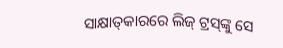ସାକ୍ଷାତ୍‌କାରରେ ଲିଜ୍ ଟ୍ରସ୍‌ଙ୍କୁ ସେ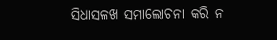ସିଧାସଳଖ ସମାଲୋଚନା କରି ନ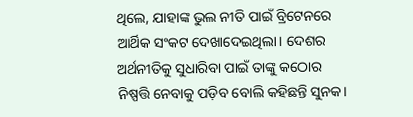ଥିଲେ, ଯାହାଙ୍କ ଭୁଲ ନୀତି ପାଇଁ ବ୍ରିଟେନରେ ଆର୍ଥିକ ସଂକଟ ଦେଖାଦେଇଥିଲା। ଦେଶର ଅର୍ଥନୀତିକୁ ସୁଧାରିବା ପାଇଁ ତାଙ୍କୁ କଠୋର ନିଷ୍ପତ୍ତି ନେବାକୁ ପଡ଼ିବ ବୋଲି କହିଛନ୍ତି ସୁନକ।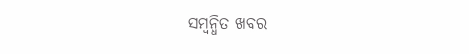ସମ୍ବନ୍ଧିତ ଖବର